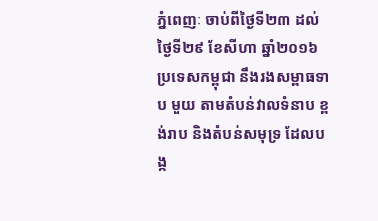ភ្នំពេញៈ ចាប់ពីថ្ងៃទី២៣ ដល់ថ្ងៃទី២៩ ខែសីហា ឆ្នាំ២០១៦ ប្រទេសកម្ពុជា នឹងរងសម្ពាធទាប មួយ តាមតំបន់វាលទំនាប ខ្ពង់រាប និងតំបន់សមុទ្រ ដែលបង្ក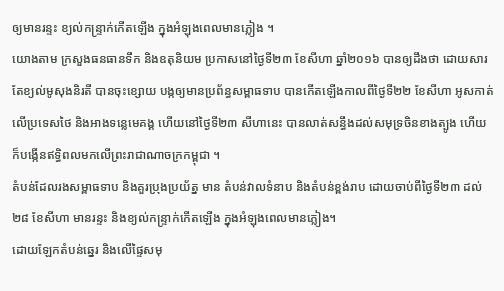ឲ្យមានរន្ទះ ខ្យល់កន្ទ្រាក់កើតឡើង ក្នុងអំឡុងពេលមានភ្លៀង ។
យោងតាម ក្រសួងធនធានទឹក និងឧតុនិយម ប្រកាសនៅថ្ងៃទី២៣ ខែសីហា ឆ្នាំ២០១៦ បានឲ្យដឹងថា ដោយសារតែខ្យល់មូសុងនិរតី បានចុះខ្សោយ បង្កឲ្យមានប្រព័ន្ធសម្ពាធទាប បានកើតឡើងកាលពីថ្ងៃទី២២ ខែសីហា អូសកាត់លើប្រទេសថៃ និងអាងទន្លេមេគង្គ ហើយនៅថ្ងៃទី២៣ សីហានេះ បានលាត់សន្ធឹងដល់សមុទ្រចិនខាងត្បូង ហើយក៏បង្កើនឥទ្ធិពលមកលើព្រះរាជាណាចក្រកម្ពុជា ។
តំបន់ដែលរងសម្ពាធទាប និងគួរប្រុងប្រយ័ត្ន មាន តំបន់វាលទំនាប និងតំបន់ខ្ពង់រាប ដោយចាប់ពីថ្ងៃទី២៣ ដល់ ២៨ ខែសីហា មានរន្ទះ និងខ្យល់កន្ទ្រាក់កើតឡើង ក្នុងអំឡុងពេលមានភ្លៀង។
ដោយឡែកតំបន់ឆ្នេរ និងលើផ្ទៃសមុ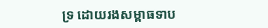ទ្រ ដោយរងសម្ពាធទាប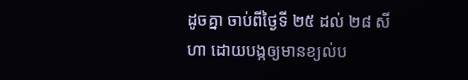ដូចគ្នា ចាប់ពីថ្ងៃទី ២៥ ដល់ ២៨ សីហា ដោយបង្កឲ្យមានខ្យល់ប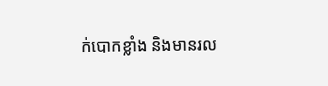ក់បោកខ្លាំង និងមានរល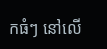កធំៗ នៅលើ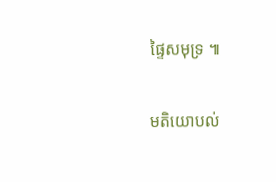ផ្ទៃសមុទ្រ ៕

មតិយោបល់